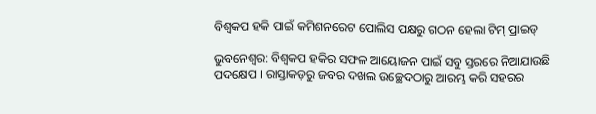ବିଶ୍ବକପ ହକି ପାଇଁ କମିଶନରେଟ ପୋଲିସ ପକ୍ଷରୁ ଗଠନ ହେଲା ଟିମ୍ ପ୍ରାଇଡ୍

ଭୁବନେଶ୍ୱର: ବିଶ୍ବକପ ହକିର ସଫଳ ଆୟୋଜନ ପାଇଁ ସବୁ ସ୍ତରରେ ନିଆଯାଉଛି ପଦକ୍ଷେପ । ରାସ୍ତାକଡ଼ରୁ ଜବର ଦଖଲ ଉଚ୍ଛେଦଠାରୁ ଆରମ୍ଭ କରି ସହରର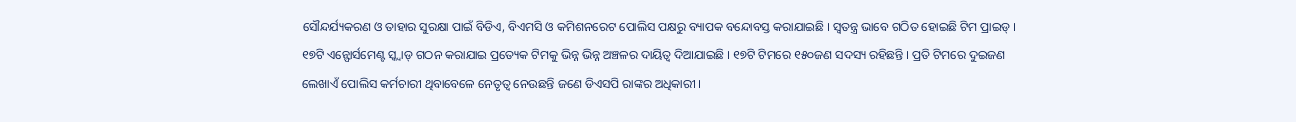ସୌନ୍ଦର୍ଯ୍ୟକରଣ ଓ ତାହାର ସୁରକ୍ଷା ପାଇଁ ବିଡିଏ, ବିଏମସି ଓ କମିଶନରେଟ ପୋଲିସ ପକ୍ଷରୁ ବ୍ୟାପକ ବନ୍ଦୋବସ୍ତ କରାଯାଇଛି । ସ୍ବତନ୍ତ୍ର ଭାବେ ଗଠିତ ହୋଇଛି ଟିମ ପ୍ରାଇଡ୍ । ୧୭ଟି ଏନ୍ଫୋର୍ସମେଣ୍ଟ ସ୍କ୍ୱାଡ୍ ଗଠନ କରାଯାଇ ପ୍ରତ୍ୟେକ ଟିମକୁ ଭିନ୍ନ ଭିନ୍ନ ଅଞ୍ଚଳର ଦାୟିତ୍ୱ ଦିଆଯାଇଛି । ୧୭ଟି ଟିମରେ ୧୫୦ଜଣ ସଦସ୍ୟ ରହିଛନ୍ତି । ପ୍ରତି ଟିମରେ ଦୁଇଜଣ ଲେଖାଏଁ ପୋଲିସ କର୍ମଚାରୀ ଥିବାବେଳେ ନେତୃତ୍ୱ ନେଉଛନ୍ତି ଜଣେ ଡିଏସପି ରାଙ୍କର ଅଧିକାରୀ ।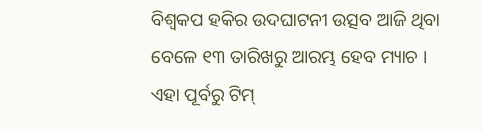ବିଶ୍ବକପ ହକିର ଉଦଘାଟନୀ ଉତ୍ସବ ଆଜି ଥିବା ବେଳେ ୧୩ ତାରିଖରୁ ଆରମ୍ଭ ହେବ ମ୍ୟାଚ । ଏହା ପୂର୍ବରୁ ଟିମ୍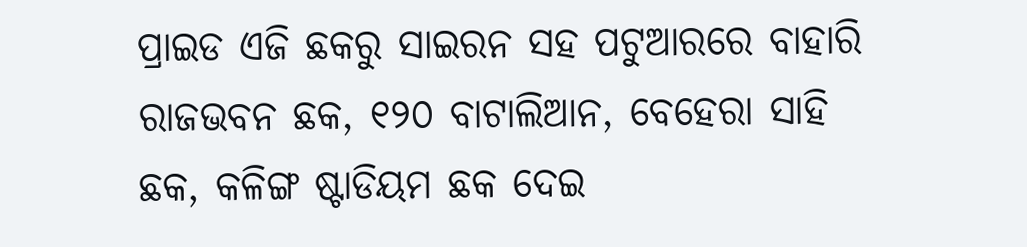ପ୍ରାଇଡ ଏଜି ଛକରୁ ସାଇରନ ସହ ପଟୁଆରରେ ବାହାରି ରାଜଭବନ ଛକ, ୧୨୦ ବାଟାଲିଆନ, ବେହେରା ସାହି ଛକ, କଳିଙ୍ଗ ଷ୍ଟାଡିୟମ ଛକ ଦେଇ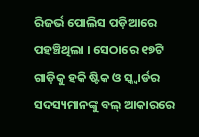ରିଜର୍ଭ ପୋଲିସ ପଡ଼ିଆରେ ପହଞ୍ଚିଥିଲା । ସେଠାରେ ୧୭ଟି ଗାଡ଼ିକୁ ହକି ଷ୍ଟିକ ଓ ସ୍କ୍ୱାର୍ଡର ସଦସ୍ୟମାନଙ୍କୁ ବଲ୍ ଆକାରରେ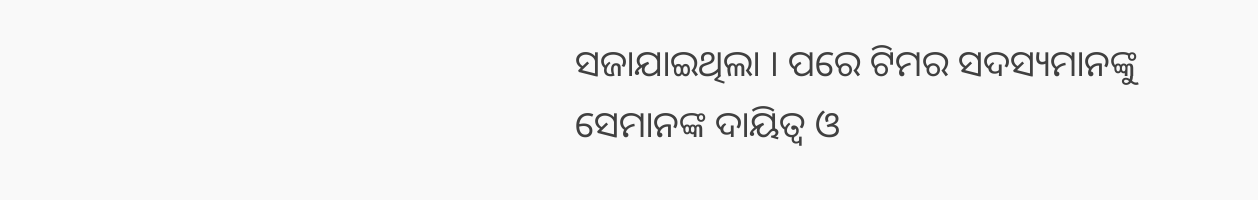ସଜାଯାଇଥିଲା । ପରେ ଟିମର ସଦସ୍ୟମାନଙ୍କୁ ସେମାନଙ୍କ ଦାୟିତ୍ୱ ଓ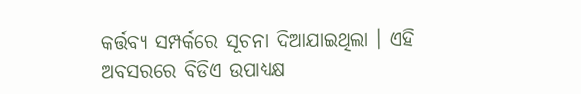କର୍ତ୍ତବ୍ୟ ସମ୍ପର୍କରେ ସୂଚନା ଦିଆଯାଇଥିଲା । ଏହି ଅବସରରେ ବିଡିଏ ଉପାଧ୍ୟକ୍ଷ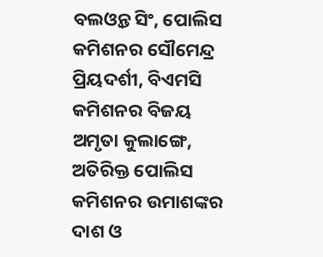ବଲଓ୍ବନ୍ତ ସିଂ, ପୋଲିସ କମିଶନର ସୌମେନ୍ଦ୍ର ପ୍ରିୟଦର୍ଶୀ, ବିଏମସି କମିଶନର ବିଜୟ ଅମୃତା କୁଲାଙ୍ଗେ, ଅତିରିକ୍ତ ପୋଲିସ କମିଶନର ଉମାଶଙ୍କର ଦାଶ ଓ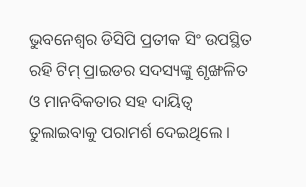ଭୁବନେଶ୍ବର ଡିସିପି ପ୍ରତୀକ ସିଂ ଉପସ୍ଥିତ ରହି ଟିମ୍ ପ୍ରାଇଡର ସଦସ୍ୟଙ୍କୁ ଶୃଙ୍ଖଳିତ ଓ ମାନବିକତାର ସହ ଦାୟିତ୍ୱ ତୁଲାଇବାକୁ ପରାମର୍ଶ ଦେଇଥିଲେ ।